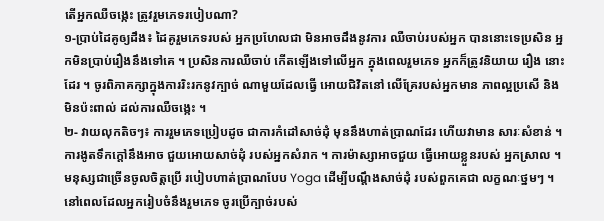តើអ្នកឈឺចង្កេះ ត្រូវរួមភេទរបៀបណា?
១-ប្រាប់ដៃគូឲ្យដឹង៖ ដៃគូរួមភេទរបស់ អ្នកប្រហែលជា មិនអាចដឹងនូវការ ឈឺចាប់របស់អ្នក បាននោះទេប្រសិន អ្នកមិនប្រាប់រឿងនឹងទៅគេ ។ ប្រសិនការឈឺចាប់ កើតឡើងទៅលើអ្នក ក្នុងពេលរួមភេទ អ្នកក៏ត្រូវនិយាយ រឿង នោះដែរ ។ ចូរពិភាគក្សាក្នុងការរិះរកនូវក្បាច់ ណាមួយដែលធ្វើ អោយជិវិតនៅ លើគ្រែរបស់អ្នកមាន ភាពល្អប្រសើ និងមិនប៉ះពាល់ ដល់ការឈឺចង្កេះ ។
២- វាយលុកតិចៗ៖ ការរួមភេទប្រៀបដូច ជាការកំដៅសាច់ដុំ មុននឹងហាត់ប្រាណដែរ ហើយវាមាន សារៈសំខាន់ ។ ការងូតទឹកក្តៅនឹងអាច ជួយអោយសាច់ដុំ របស់អ្នកសំរាក ។ ការម៉ាស្សាអាចជួយ ធ្វើអោយខ្លួនរបស់ អ្នកស្រាល ។ មនុស្សជាច្រើនចូលចិត្តប្រើ របៀបហាត់ប្រាណបែប Yoga ដើម្បីបណ្តឹងសាច់ដុំ របស់ពួកគេជា លក្ខណៈថ្នមៗ ។ នៅពេលដែលអ្នករៀបចំនឹងរួមភេទ ចូរប្រើក្បាច់របស់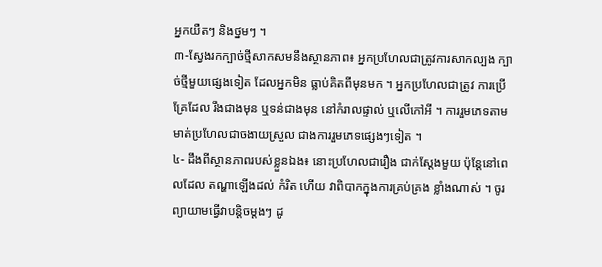អ្នកយឺតៗ និងថ្នមៗ ។
៣-ស្វែងរកក្បាច់ថ្មីសាកសមនឹងស្ថានភាព៖ អ្នកប្រហែលជាត្រូវការសាកល្បង ក្បាច់ថ្មីមួយផ្សេងទៀត ដែលអ្នកមិន ធ្លាប់គិតពីមុនមក ។ អ្នកប្រហែលជាត្រូវ ការប្រើគ្រែដែល រឹងជាងមុន ឬទន់ជាងមុន នៅកំរាលផ្ទាល់ ឬលើកៅអី ។ ការរួមភេទតាមមាត់ប្រហែលជាចងាយស្រួល ជាងការរួមភេទផ្សេងៗទៀត ។
៤- ដឹងពីស្ថានភាពរបស់ខ្លួនឯង៖ នោះប្រហែលជារឿង ជាក់ស្តែងមួយ ប៉ុន្តែនៅពេលដែល តណ្ហាឡើងដល់ កំរិត ហើយ វាពិបាកក្នុងការគ្រប់គ្រង ខ្លាំងណាស់ ។ ចូរព្យាយាមធ្វើវាបន្តិចម្តងៗ ដូ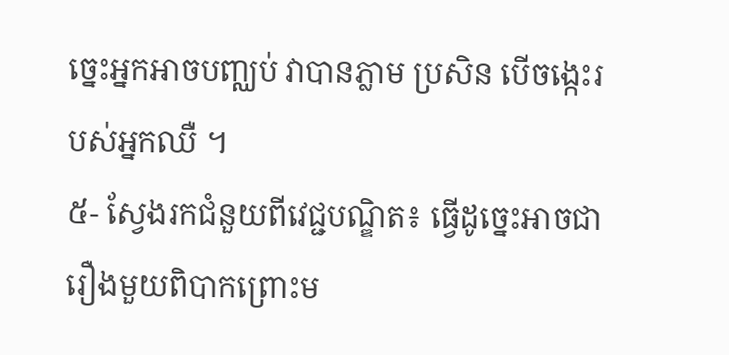ច្នេះអ្នកអាចបញ្ឈប់ វាបានភ្លាម ប្រសិន បើចង្កេះរបស់អ្នកឈឺ ។
៥- ស្វែងរកជំនួយពីវេជ្ជបណ្ឌិត៖ ធ្វើដូច្នេះអាចជារឿងមួយពិបាកព្រោះម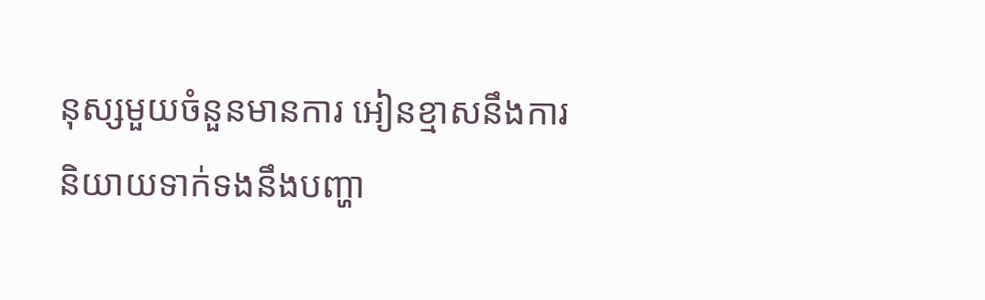នុស្សមួយចំនួនមានការ អៀនខ្មាសនឹងការ និយាយទាក់ទងនឹងបញ្ហា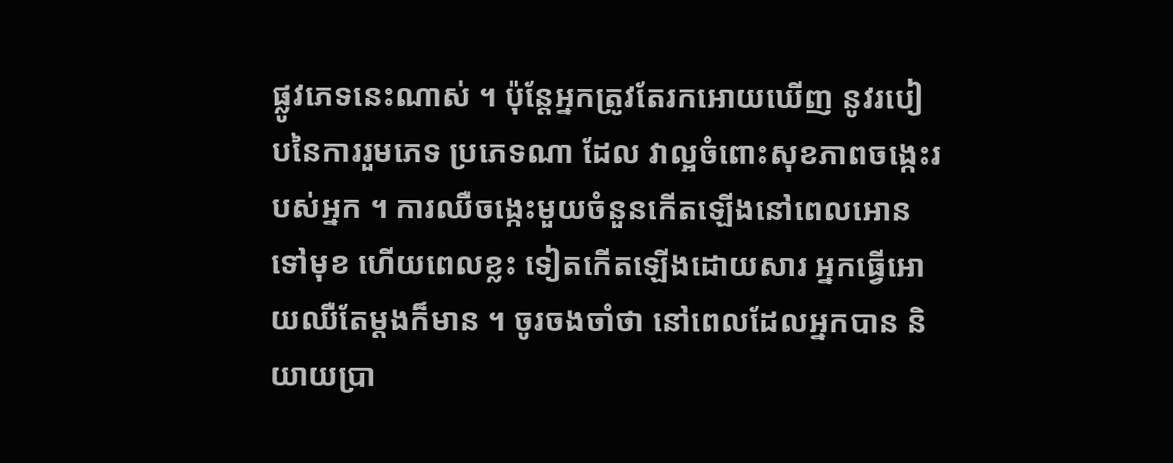ផ្លូវភេទនេះណាស់ ។ ប៉ុន្តែអ្នកត្រូវតែរកអោយឃើញ នូវរបៀបនៃការរួមភេទ ប្រភេទណា ដែល វាល្អចំពោះសុខភាពចង្កេះរបស់អ្នក ។ ការឈឺចង្កេះមួយចំនួនកើតឡើងនៅពេលអោនទៅមុខ ហើយពេលខ្លះ ទៀតកើតឡើងដោយសារ អ្នកធ្វើអោយឈឺតែម្តងក៏មាន ។ ចូរចងចាំថា នៅពេលដែលអ្នកបាន និយាយប្រា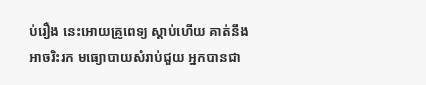ប់រឿង នេះអោយគ្រូពេទ្យ ស្តាប់ហើយ គាត់នឹងអាចរិះរក មធ្យោបាយសំរាប់ជួយ អ្នកបានជា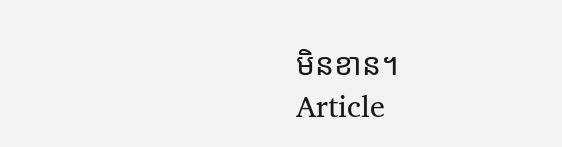មិនខាន។
Article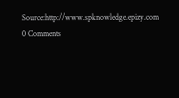Source:http://www.spknowledge.epizy.com
0 Comments